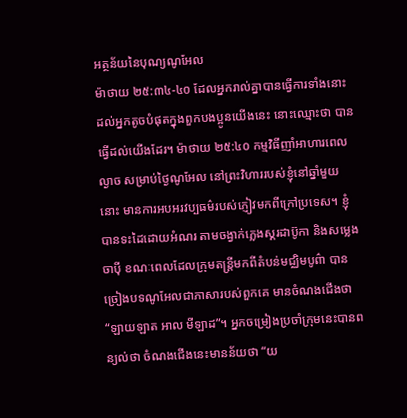អត្ថន័យនៃបុណ្យណូអែល
ម៉ាថាយ ២៥:៣៤-៤០ ដែលអ្នករាល់គ្នាបានធ្វើការទាំងនោះ ដល់អ្នកតូចបំផុតក្នុងពួកបងប្អូនយើងនេះ នោះឈ្មោះថា បានធ្វើដល់យើងដែរ។ ម៉ាថាយ ២៥:៤០ កម្មវិធីញាំអាហារពេលល្ងាច សម្រាប់ថ្ងៃណូអែល នៅព្រះវិហាររបស់ខ្ញុំនៅឆ្នាំមួយនោះ មានការអបអរវប្បធម៌របស់ភ្ញៀវមកពីក្រៅប្រទេស។ ខ្ញុំបានទះដៃដោយអំណរ តាមចង្វាក់ភ្លេងស្គរដាប៊ូកា និងសម្លេងចាប៉ី ខណៈពេលដែលក្រុមតន្ត្រីមកពីតំបន់មជ្ឈិមបូព៌ា បានច្រៀងបទណូអែលជាភាសារបស់ពួកគេ មានចំណងជើងថា “ឡាយឡាត អាល មីឡាដ”។ អ្នកចម្រៀងប្រចាំក្រុមនេះបានពន្យល់ថា ចំណងជើងនេះមានន័យថា “យ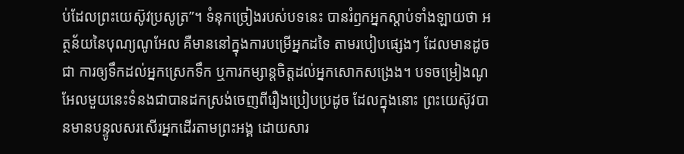ប់ដែលព្រះយេស៊ូវប្រសូត្រ”។ ទំនុកច្រៀងរបស់បទនេះ បានរំឭកអ្នកស្តាប់ទាំងឡាយថា អត្ថន័យនៃបុណ្យណូអែល គឺមាននៅក្នុងការបម្រើអ្នកដទៃ តាមរបៀបផ្សេងៗ ដែលមានដូចជា ការឲ្យទឹកដល់អ្នកស្រេកទឹក ឬការកម្សាន្តចិត្តដល់អ្នកសោកសង្រេង។ បទចម្រៀងណូអែលមួយនេះទំនងជាបានដកស្រង់ចេញពីរឿងប្រៀបប្រដូច ដែលក្នុងនោះ ព្រះយេស៊ូវបានមានបន្ទូលសរសើរអ្នកដើរតាមព្រះអង្គ ដោយសារ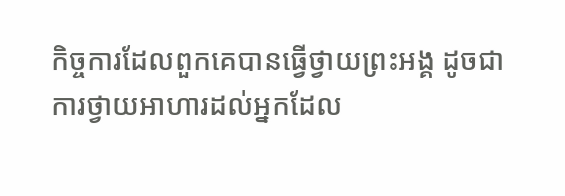កិច្ចការដែលពួកគេបានធ្វើថ្វាយព្រះអង្គ ដូចជាការថ្វាយអាហារដល់អ្នកដែល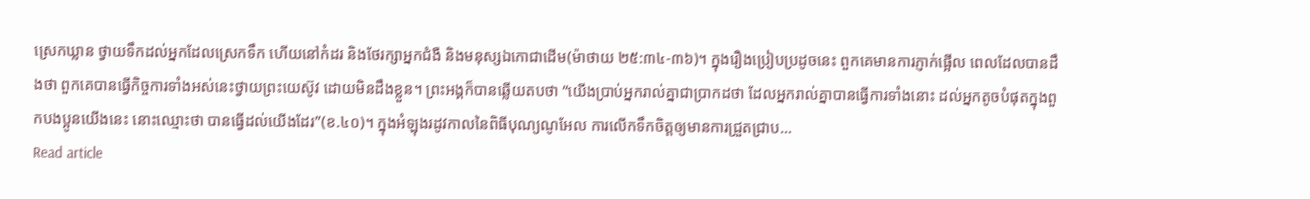ស្រេកឃ្លាន ថ្វាយទឹកដល់អ្នកដែលស្រេកទឹក ហើយនៅកំដរ និងថែរក្សាអ្នកជំងឺ និងមនុស្សឯកោជាដើម(ម៉ាថាយ ២៥:៣៤-៣៦)។ ក្នុងរឿងប្រៀបប្រដូចនេះ ពួកគេមានការភ្ញាក់ផ្អើល ពេលដែលបានដឹងថា ពួកគេបានធ្វើកិច្ចការទាំងអស់នេះថ្វាយព្រះយេស៊ូវ ដោយមិនដឹងខ្លួន។ ព្រះអង្គក៏បានឆ្លើយតបថា “យើងប្រាប់អ្នករាល់គ្នាជាប្រាកដថា ដែលអ្នករាល់គ្នាបានធ្វើការទាំងនោះ ដល់អ្នកតូចបំផុតក្នុងពួកបងប្អូនយើងនេះ នោះឈ្មោះថា បានធ្វើដល់យើងដែរ”(ខ.៤០)។ ក្នុងអំឡុងរដូវកាលនៃពិធីបុណ្យណូអែល ការលើកទឹកចិត្តឲ្យមានការជ្រួតជ្រាប…
Read article